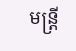មន្ត្រី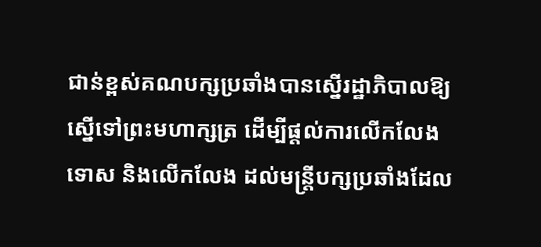ជាន់ខ្ពស់គណបក្សប្រឆាំងបានស្នើរដ្ឋាភិបាលឱ្យស្នើទៅព្រះមហាក្សត្រ ដើម្បីផ្តល់ការលើកលែងទោស និងលើកលែង ដល់មន្ត្រីបក្សប្រឆាំងដែល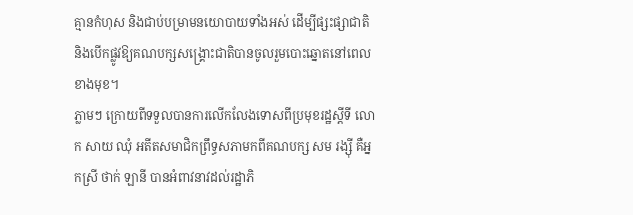គ្មានកំហុស និងជាប់បម្រាមនយោបាយទាំងអស់ ដើម្បីផ្សះផ្សាជាតិ និងបើកផ្លូវឱ្យគណបក្សសង្គ្រោះជាតិបានចូលរួមបោះឆ្នោតនៅពេលខាងមុខ។
ភ្លាមៗ ក្រោយពីទទួលបានការលើកលែងទោសពីប្រមុខរដ្ឋស្ដីទី លោក សាយ ឈុំ អតីតសមាជិកព្រឹទ្ធសភាមកពីគណបក្ស សម រង្ស៊ី គឺអ្នកស្រី ថាក់ ឡានី បានអំពាវនាវដល់រដ្ឋាភិ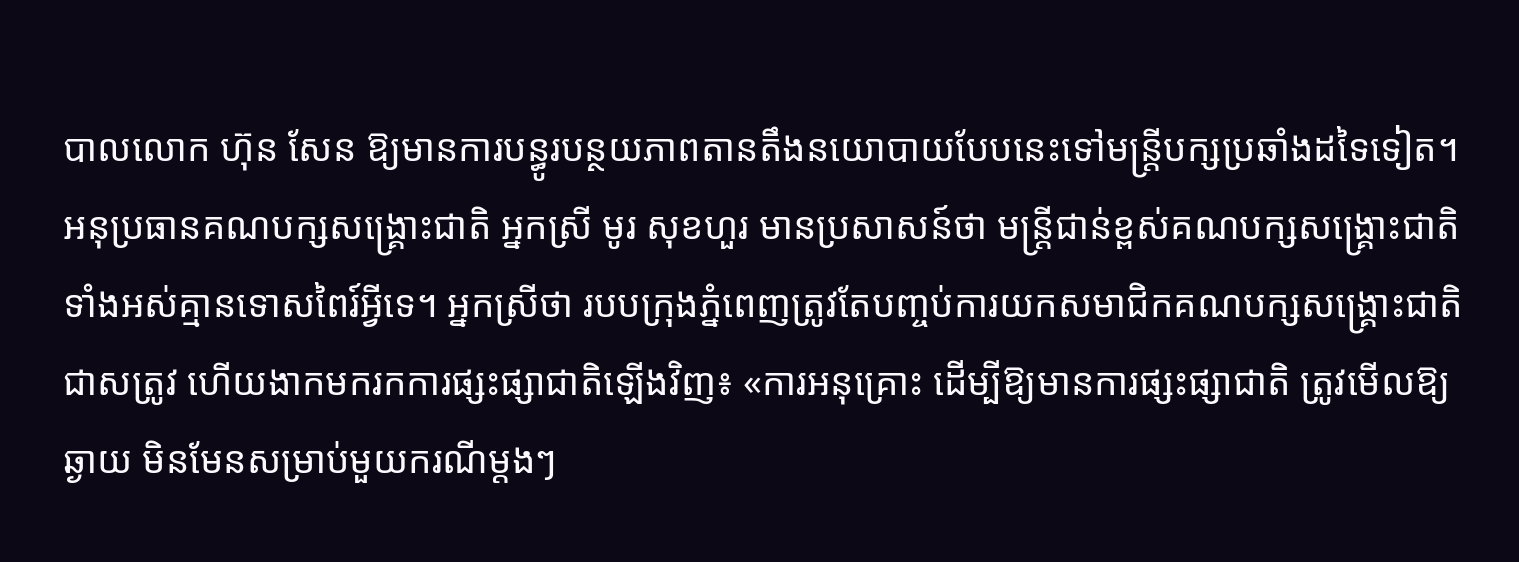បាលលោក ហ៊ុន សែន ឱ្យមានការបន្ធូរបន្ថយភាពតានតឹងនយោបាយបែបនេះទៅមន្ត្រីបក្សប្រឆាំងដទៃទៀត។
អនុប្រធានគណបក្សសង្គ្រោះជាតិ អ្នកស្រី មូរ សុខហួរ មានប្រសាសន៍ថា មន្ត្រីជាន់ខ្ពស់គណបក្សសង្គ្រោះជាតិទាំងអស់គ្មានទោសពៃរ៍អ្វីទេ។ អ្នកស្រីថា របបក្រុងភ្នំពេញត្រូវតែបញ្ចប់ការយកសមាជិកគណបក្សសង្គ្រោះជាតិជាសត្រូវ ហើយងាកមករកការផ្សះផ្សាជាតិឡើងវិញ៖ «ការអនុគ្រោះ ដើម្បីឱ្យមានការផ្សះផ្សាជាតិ ត្រូវមើលឱ្យឆ្ងាយ មិនមែនសម្រាប់មួយករណីម្តងៗ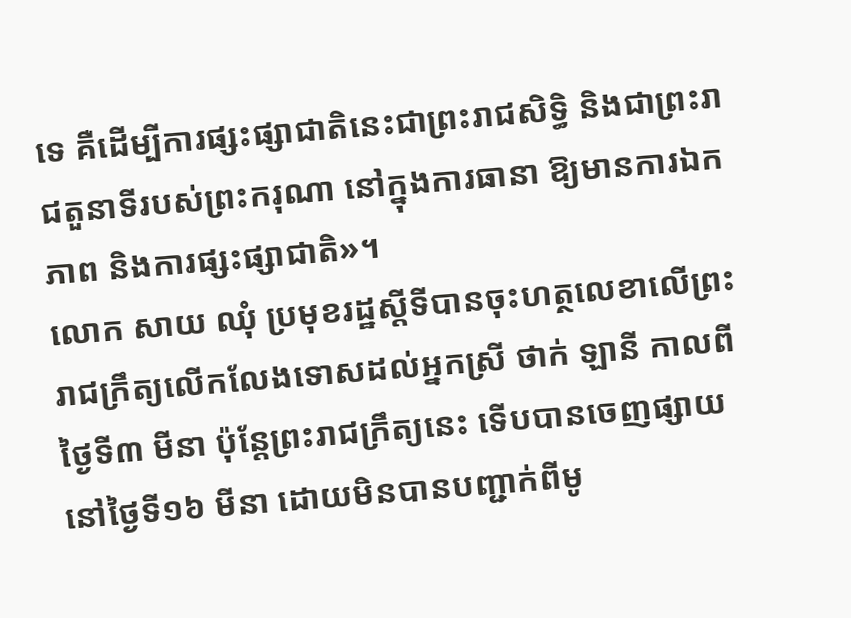ទេ គឺដើម្បីការផ្សះផ្សាជាតិនេះជាព្រះរាជសិទ្ធិ និងជាព្រះរាជតួនាទីរបស់ព្រះករុណា នៅក្នុងការធានា ឱ្យមានការឯកភាព និងការផ្សះផ្សាជាតិ»។
លោក សាយ ឈុំ ប្រមុខរដ្ឋស្ដីទីបានចុះហត្ថលេខាលើព្រះរាជក្រឹត្យលើកលែងទោសដល់អ្នកស្រី ថាក់ ឡានី កាលពីថ្ងៃទី៣ មីនា ប៉ុន្តែព្រះរាជក្រឹត្យនេះ ទើបបានចេញផ្សាយនៅថ្ងៃទី១៦ មីនា ដោយមិនបានបញ្ជាក់ពីមូ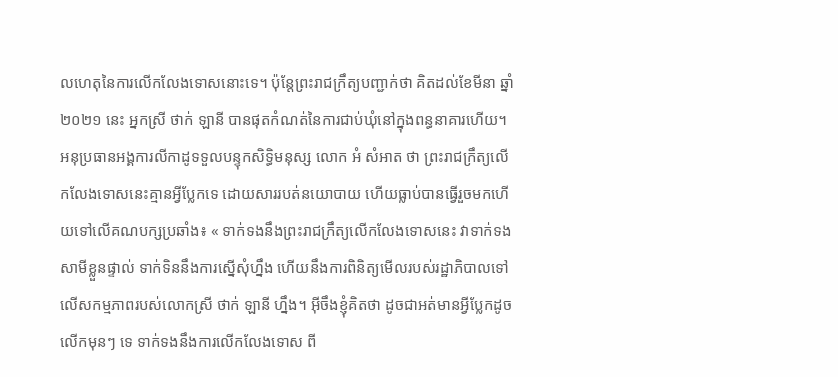លហេតុនៃការលើកលែងទោសនោះទេ។ ប៉ុន្តែព្រះរាជក្រឹត្យបញ្ជាក់ថា គិតដល់ខែមីនា ឆ្នាំ២០២១ នេះ អ្នកស្រី ថាក់ ឡានី បានផុតកំណត់នៃការជាប់ឃុំនៅក្នុងពន្ធនាគារហើយ។
អនុប្រធានអង្គការលីកាដូទទួលបន្ទុកសិទ្ធិមនុស្ស លោក អំ សំអាត ថា ព្រះរាជក្រឹត្យលើកលែងទោសនេះគ្មានអ្វីប្លែកទេ ដោយសាររបត់នយោបាយ ហើយធ្លាប់បានធ្វើរួចមកហើយទៅលើគណបក្សប្រឆាំង៖ « ទាក់ទងនឹងព្រះរាជក្រឹត្យលើកលែងទោសនេះ វាទាក់ទងសាមីខ្លួនផ្ទាល់ ទាក់ទិននឹងការស្នើសុំហ្នឹង ហើយនឹងការពិនិត្យមើលរបស់រដ្ឋាភិបាលទៅលើសកម្មភាពរបស់លោកស្រី ថាក់ ឡានី ហ្នឹង។ អ៊ីចឹងខ្ញុំគិតថា ដូចជាអត់មានអ្វីប្លែកដូចលើកមុនៗ ទេ ទាក់ទងនឹងការលើកលែងទោស ពី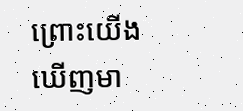ព្រោះយើងឃើញមា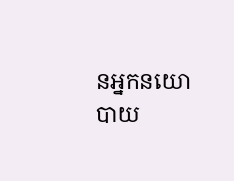នអ្នកនយោបាយ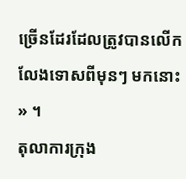ច្រើនដែរដែលត្រូវបានលើកលែងទោសពីមុនៗ មកនោះ » ។
តុលាការក្រុង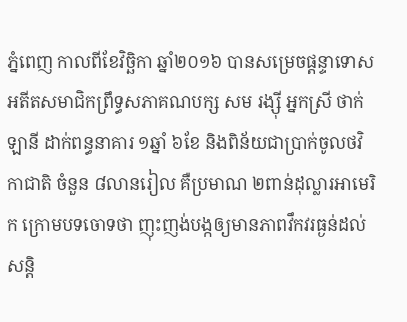ភ្នំពេញ កាលពីខែវិច្ឆិកា ឆ្នាំ២០១៦ បានសម្រេចផ្ដន្ទាទោសអតីតសមាជិកព្រឹទ្ធសភាគណបក្ស សម រង្ស៊ី អ្នកស្រី ថាក់ ឡានី ដាក់ពន្ធនាគារ ១ឆ្នាំ ៦ខែ និងពិន័យជាប្រាក់ចូលថវិកាជាតិ ចំនួន ៨លានរៀល គឺប្រមាណ ២ពាន់ដុល្លារអាមេរិក ក្រោមបទចោទថា ញុះញង់បង្កឲ្យមានភាពវឹកវរធ្ងន់ដល់សន្តិ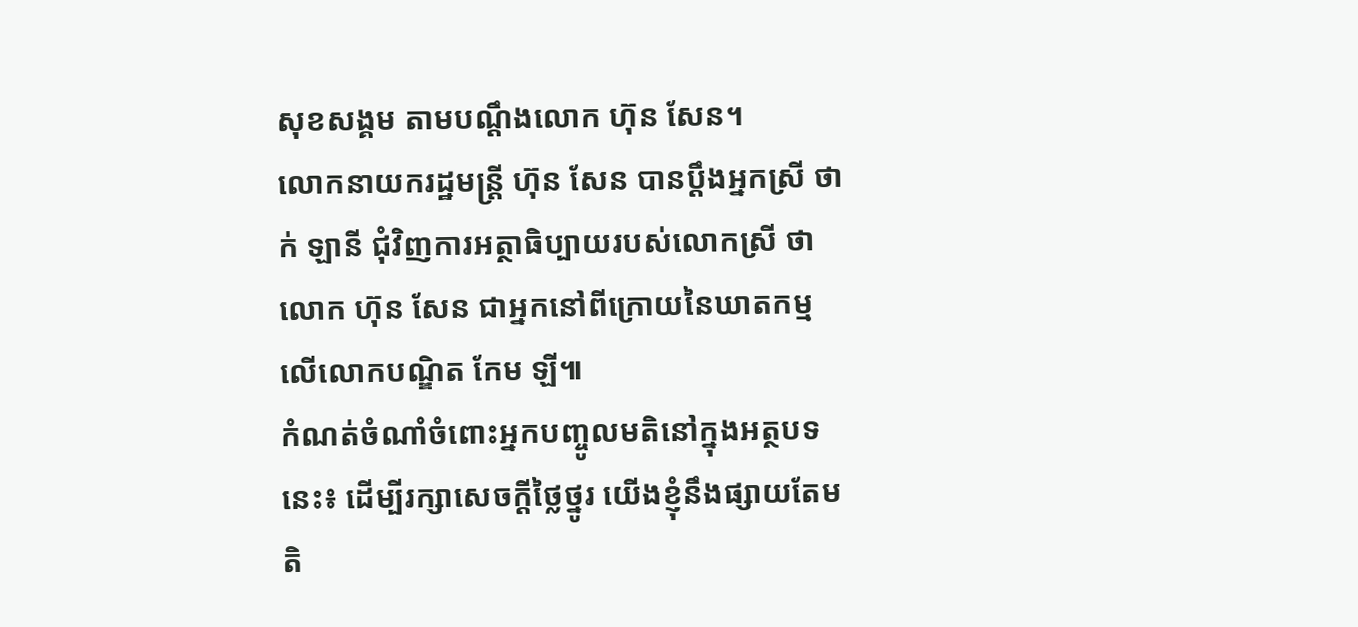សុខសង្គម តាមបណ្ដឹងលោក ហ៊ុន សែន។
លោកនាយករដ្ឋមន្ត្រី ហ៊ុន សែន បានប្ដឹងអ្នកស្រី ថាក់ ឡានី ជុំវិញការអត្ថាធិប្បាយរបស់លោកស្រី ថា លោក ហ៊ុន សែន ជាអ្នកនៅពីក្រោយនៃឃាតកម្មលើលោកបណ្ឌិត កែម ឡី៕
កំណត់ចំណាំចំពោះអ្នកបញ្ចូលមតិនៅក្នុងអត្ថបទនេះ៖ ដើម្បីរក្សាសេចក្ដីថ្លៃថ្នូរ យើងខ្ញុំនឹងផ្សាយតែមតិ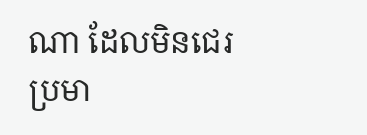ណា ដែលមិនជេរប្រមា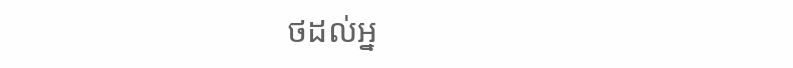ថដល់អ្ន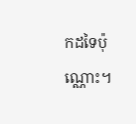កដទៃប៉ុណ្ណោះ។